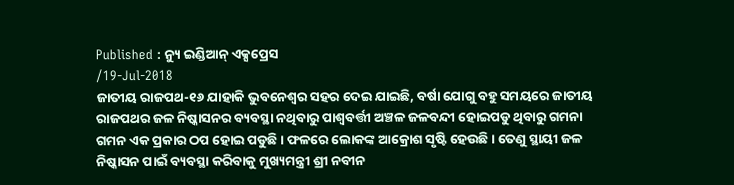Published : ନ୍ୟୁ ଇଣ୍ଡିଆନ୍ ଏକ୍ସପ୍ରେସ
/19-Jul-2018
ଜାତୀୟ ରାଜପଥ-୧୬ ଯାହାକି ଭୁବନେଶ୍ବର ସହର ଦେଇ ଯାଇଛି, ବର୍ଷା ଯୋଗୁ ବହୁ ସମୟରେ ଜାତୀୟ ରାଜପଥର ଜଳ ନିଷ୍କାସନର ବ୍ୟବସ୍ଥା ନଥିବାରୁ ପାଶ୍ବବର୍ତ୍ତୀ ଅଞ୍ଚଳ ଜଳବନ୍ଦୀ ହୋଇପଡୁ ଥିବାରୁ ଗମନା ଗମନ ଏକ ପ୍ରକାର ଠପ ହୋଇ ପଡୁଛି। ଫଳରେ ଲୋକଙ୍କ ଆକ୍ରୋଶ ସୃଷ୍ଟି ହେଉଛି। ତେଣୁ ସ୍ଥାୟୀ ଜଳ ନିଷ୍କାସନ ପାଇଁ ବ୍ୟବସ୍ଥା କରିବାକୁ ମୁଖ୍ୟମନ୍ତ୍ରୀ ଶ୍ରୀ ନବୀନ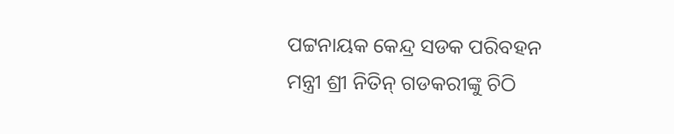ପଟ୍ଟନାୟକ କେନ୍ଦ୍ର ସଡକ ପରିବହନ ମନ୍ତ୍ରୀ ଶ୍ରୀ ନିତିନ୍ ଗଡକରୀଙ୍କୁ ଚିଠି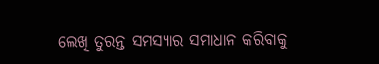ଲେଖି ତୁରନ୍ତ ସମସ୍ୟାର ସମାଧାନ କରିବାକୁ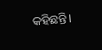କହିଛନ୍ତି।